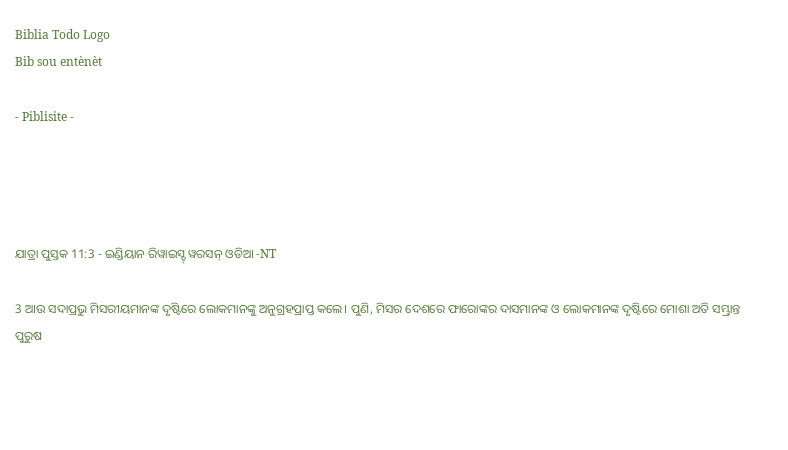Biblia Todo Logo
Bib sou entènèt

- Piblisite -




ଯାତ୍ରା ପୁସ୍ତକ 11:3 - ଇଣ୍ଡିୟାନ ରିୱାଇସ୍ଡ୍ ୱରସନ୍ ଓଡିଆ -NT

3 ଆଉ ସଦାପ୍ରଭୁ ମିସରୀୟମାନଙ୍କ ଦୃଷ୍ଟିରେ ଲୋକମାନଙ୍କୁ ଅନୁଗ୍ରହପ୍ରାପ୍ତ କଲେ। ପୁଣି, ମିସର ଦେଶରେ ଫାରୋଙ୍କର ଦାସମାନଙ୍କ ଓ ଲୋକମାନଙ୍କ ଦୃଷ୍ଟିରେ ମୋଶା ଅତି ସମ୍ଭ୍ରାନ୍ତ ପୁରୁଷ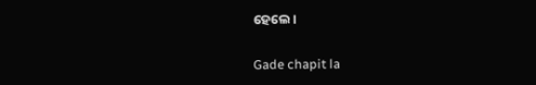ହେଲେ।

Gade chapit la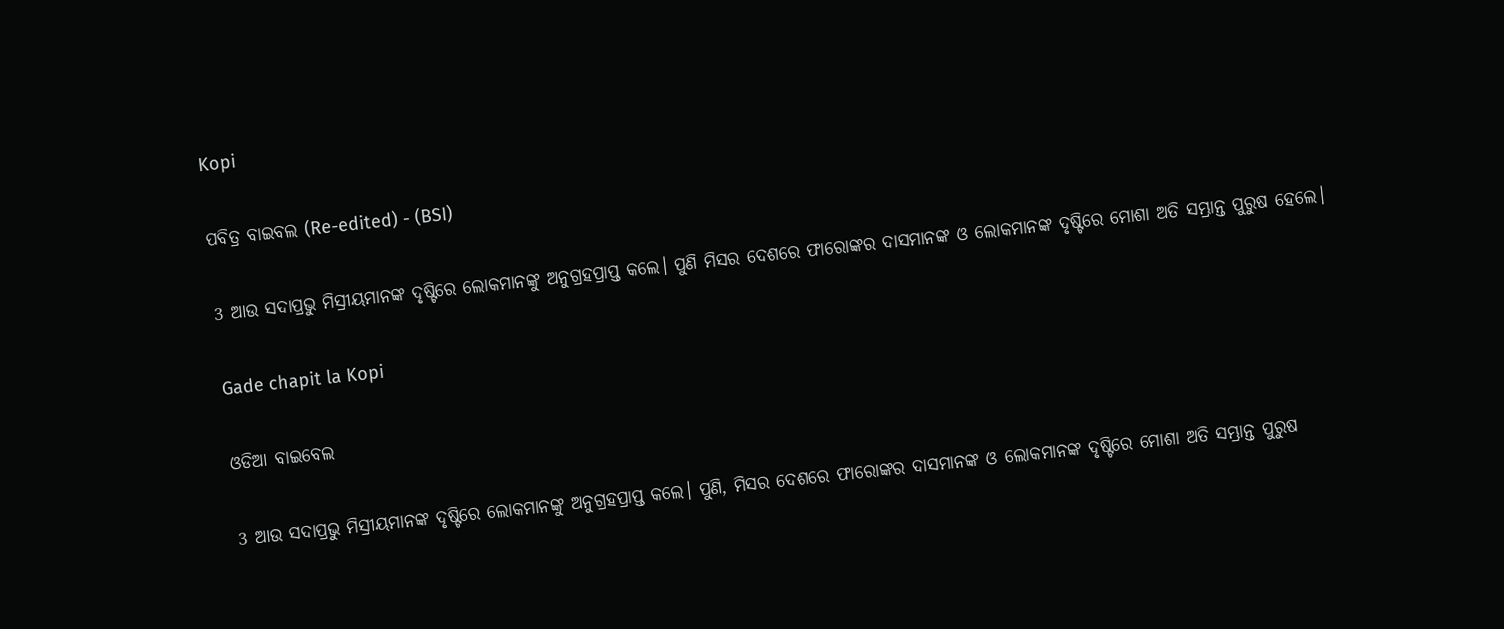Kopi

ପବିତ୍ର ବାଇବଲ (Re-edited) - (BSI)

3 ଆଉ ସଦାପ୍ରଭୁ ମିସ୍ରୀୟମାନଙ୍କ ଦୃଷ୍ଟିରେ ଲୋକମାନଙ୍କୁ ଅନୁଗ୍ରହପ୍ରାପ୍ତ କଲେ। ପୁଣି ମିସର ଦେଶରେ ଫାରୋଙ୍କର ଦାସମାନଙ୍କ ଓ ଲୋକମାନଙ୍କ ଦୃଷ୍ଟିରେ ମୋଶା ଅତି ସମ୍ଭ୍ରାନ୍ତ ପୁରୁଷ ହେଲେ।

Gade chapit la Kopi

ଓଡିଆ ବାଇବେଲ

3 ଆଉ ସଦାପ୍ରଭୁ ମିସ୍ରୀୟମାନଙ୍କ ଦୃଷ୍ଟିରେ ଲୋକମାନଙ୍କୁ ଅନୁଗ୍ରହପ୍ରାପ୍ତ କଲେ। ପୁଣି, ମିସର ଦେଶରେ ଫାରୋଙ୍କର ଦାସମାନଙ୍କ ଓ ଲୋକମାନଙ୍କ ଦୃଷ୍ଟିରେ ମୋଶା ଅତି ସମ୍ଭ୍ରାନ୍ତ ପୁରୁଷ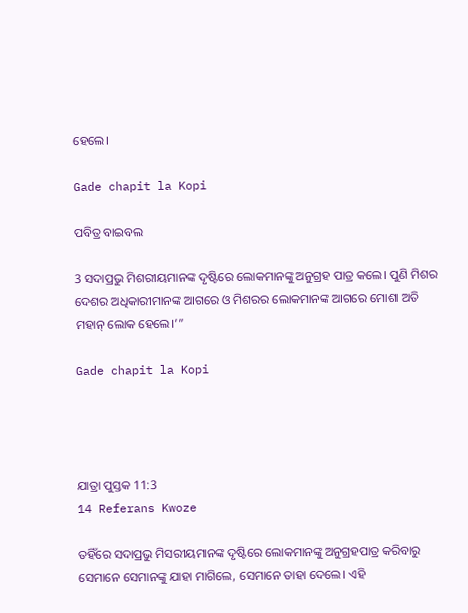ହେଲେ।

Gade chapit la Kopi

ପବିତ୍ର ବାଇବଲ

3 ସଦାପ୍ରଭୁ ମିଶରୀୟମାନଙ୍କ ଦୃଷ୍ଟିରେ ଲୋକମାନଙ୍କୁ ଅନୁଗ୍ରହ ପାତ୍ର କଲେ। ପୁଣି ମିଶର ଦେଶର ଅଧିକାରୀମାନଙ୍କ ଆଗରେ ଓ ମିଶରର ଲୋକମାନଙ୍କ ଆଗରେ ମୋଶା ଅତି ମହାନ୍ ଲୋକ ହେଲେ।’”

Gade chapit la Kopi




ଯାତ୍ରା ପୁସ୍ତକ 11:3
14 Referans Kwoze

ତହିଁରେ ସଦାପ୍ରଭୁ ମିସରୀୟମାନଙ୍କ ଦୃଷ୍ଟିରେ ଲୋକମାନଙ୍କୁ ଅନୁଗ୍ରହପାତ୍ର କରିବାରୁ ସେମାନେ ସେମାନଙ୍କୁ ଯାହା ମାଗିଲେ, ସେମାନେ ତାହା ଦେଲେ। ଏହି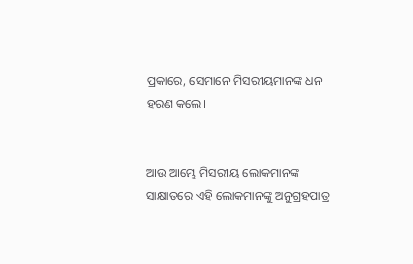ପ୍ରକାରେ, ସେମାନେ ମିସରୀୟମାନଙ୍କ ଧନ ହରଣ କଲେ।


ଆଉ ଆମ୍ଭେ ମିସରୀୟ ଲୋକମାନଙ୍କ ସାକ୍ଷାତରେ ଏହି ଲୋକମାନଙ୍କୁ ଅନୁଗ୍ରହପାତ୍ର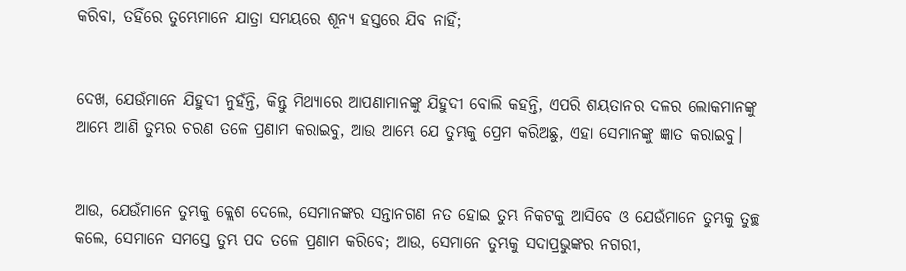କରିବା, ତହିଁରେ ତୁମ୍ଭେମାନେ ଯାତ୍ରା ସମୟରେ ଶୂନ୍ୟ ହସ୍ତରେ ଯିବ ନାହିଁ;


ଦେଖ, ଯେଉଁମାନେ ଯିହୁଦୀ ନୁହଁନ୍ତି, କିନ୍ତୁ ମିଥ୍ୟାରେ ଆପଣାମାନଙ୍କୁ ଯିହୁଦୀ ବୋଲି କହନ୍ତି, ଏପରି ଶୟତାନର ଦଳର ଲୋକମାନଙ୍କୁ ଆମ୍ଭେ ଆଣି ତୁମ୍ଭର ଚରଣ ତଳେ ପ୍ରଣାମ କରାଇବୁ, ଆଉ ଆମ୍ଭେ ଯେ ତୁମ୍ଭକୁ ପ୍ରେମ କରିଅଛୁ, ଏହା ସେମାନଙ୍କୁ ଜ୍ଞାତ କରାଇବୁ।


ଆଉ, ଯେଉଁମାନେ ତୁମ୍ଭକୁ କ୍ଲେଶ ଦେଲେ, ସେମାନଙ୍କର ସନ୍ତାନଗଣ ନତ ହୋଇ ତୁମ୍ଭ ନିକଟକୁ ଆସିବେ ଓ ଯେଉଁମାନେ ତୁମ୍ଭକୁ ତୁଚ୍ଛ କଲେ, ସେମାନେ ସମସ୍ତେ ତୁମ୍ଭ ପଦ ତଳେ ପ୍ରଣାମ କରିବେ; ଆଉ, ସେମାନେ ତୁମ୍ଭକୁ ସଦାପ୍ରଭୁଙ୍କର ନଗରୀ,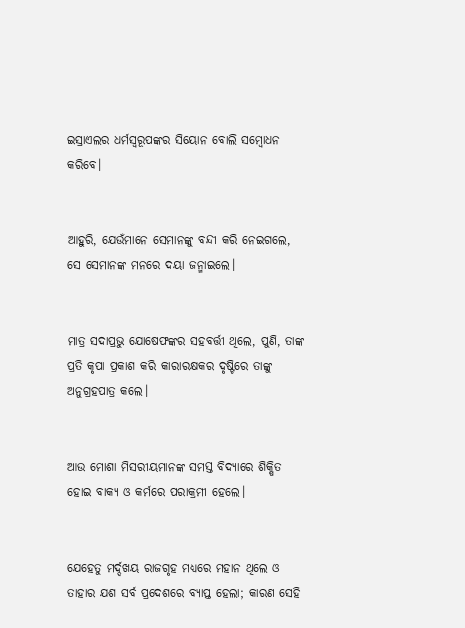ଇସ୍ରାଏଲର ଧର୍ମସ୍ୱରୂପଙ୍କର ସିୟୋନ ବୋଲି ସମ୍ବୋଧନ କରିବେ।


ଆହୁରି, ଯେଉଁମାନେ ସେମାନଙ୍କୁ ବନ୍ଦୀ କରି ନେଇଗଲେ, ସେ ସେମାନଙ୍କ ମନରେ ଦୟା ଜନ୍ମାଇଲେ।


ମାତ୍ର ସଦାପ୍ରଭୁ ଯୋଷେଫଙ୍କର ସହବର୍ତ୍ତୀ ଥିଲେ, ପୁଣି, ତାଙ୍କ ପ୍ରତି କୃପା ପ୍ରକାଶ କରି କାରାରକ୍ଷକର ଦୃଷ୍ଟିରେ ତାଙ୍କୁ ଅନୁଗ୍ରହପାତ୍ର କଲେ।


ଆଉ ମୋଶା ମିସରୀୟମାନଙ୍କ ସମସ୍ତ ବିଦ୍ୟାରେ ଶିକ୍ଷିତ ହୋଇ ବାକ୍ୟ ଓ କର୍ମରେ ପରାକ୍ରମୀ ହେଲେ।


ଯେହେତୁ ମର୍ଦ୍ଦଖୟ ରାଜଗୃହ ମଧ୍ୟରେ ମହାନ ଥିଲେ ଓ ତାହାର ଯଶ ସର୍ବ ପ୍ରଦେଶରେ ବ୍ୟାପ୍ତ ହେଲା; କାରଣ ସେହି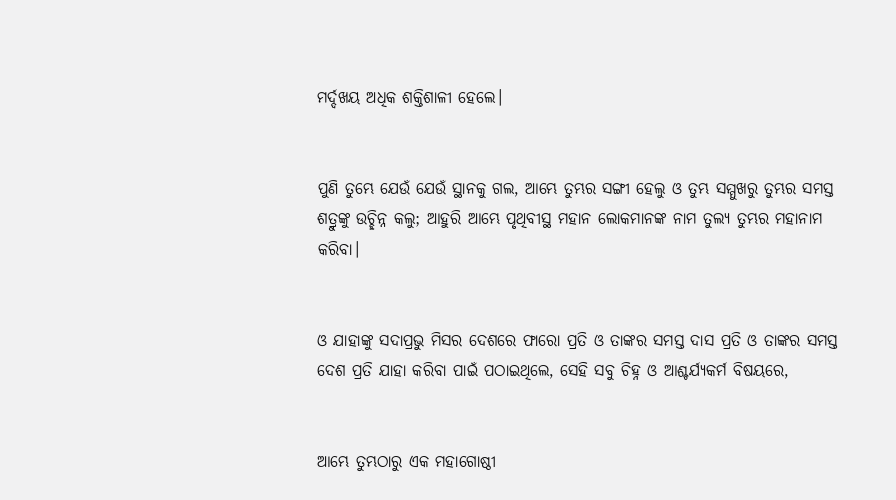ମର୍ଦ୍ଦଖୟ ଅଧିକ ଶକ୍ତିଶାଳୀ ହେଲେ।


ପୁଣି ତୁମ୍ଭେ ଯେଉଁ ଯେଉଁ ସ୍ଥାନକୁ ଗଲ, ଆମ୍ଭେ ତୁମ୍ଭର ସଙ୍ଗୀ ହେଲୁ ଓ ତୁମ୍ଭ ସମ୍ମୁଖରୁ ତୁମ୍ଭର ସମସ୍ତ ଶତ୍ରୁଙ୍କୁ ଉଚ୍ଛିନ୍ନ କଲୁ; ଆହୁରି ଆମ୍ଭେ ପୃଥିବୀସ୍ଥ ମହାନ ଲୋକମାନଙ୍କ ନାମ ତୁଲ୍ୟ ତୁମ୍ଭର ମହାନାମ କରିବା।


ଓ ଯାହାଙ୍କୁ ସଦାପ୍ରଭୁ ମିସର ଦେଶରେ ଫାରୋ ପ୍ରତି ଓ ତାଙ୍କର ସମସ୍ତ ଦାସ ପ୍ରତି ଓ ତାଙ୍କର ସମସ୍ତ ଦେଶ ପ୍ରତି ଯାହା କରିବା ପାଇଁ ପଠାଇଥିଲେ, ସେହି ସବୁ ଚିହ୍ନ ଓ ଆଶ୍ଚର୍ଯ୍ୟକର୍ମ ବିଷୟରେ,


ଆମ୍ଭେ ତୁମ୍ଭଠାରୁ ଏକ ମହାଗୋଷ୍ଠୀ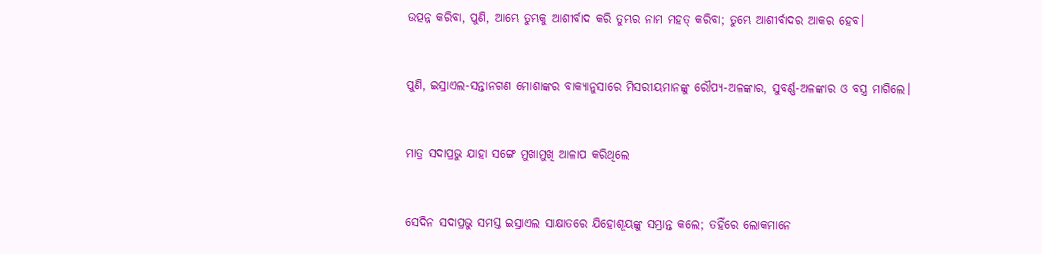ଉତ୍ପନ୍ନ କରିବା, ପୁଣି, ଆମ୍ଭେ ତୁମ୍ଭକୁ ଆଶୀର୍ବାଦ କରି ତୁମ୍ଭର ନାମ ମହତ୍ କରିବା; ତୁମ୍ଭେ ଆଶୀର୍ବାଦର ଆକର ହେବ।


ପୁଣି, ଇସ୍ରାଏଲ-ସନ୍ତାନଗଣ ମୋଶାଙ୍କର ବାକ୍ୟାନୁସାରେ ମିସରୀୟମାନଙ୍କୁ ରୌପ୍ୟ-ଅଳଙ୍କାର, ସୁବର୍ଣ୍ଣ-ଅଳଙ୍କାର ଓ ବସ୍ତ୍ର ମାଗିଲେ।


ମାତ୍ର ସଦାପ୍ରଭୁ ଯାହା ସଙ୍ଗେ ମୁଖାମୁଖି ଆଳାପ କରିଥିଲେ


ସେଦିନ ସଦାପ୍ରଭୁ ସମସ୍ତ ଇସ୍ରାଏଲ ସାକ୍ଷାତରେ ଯିହୋଶୂୟଙ୍କୁ ସମ୍ଭ୍ରାନ୍ତ କଲେ; ତହିଁରେ ଲୋକମାନେ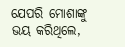ଯେପରି ମୋଶାଙ୍କୁ ଭୟ କରିଥିଲେ,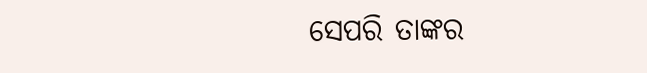ସେପରି ତାଙ୍କର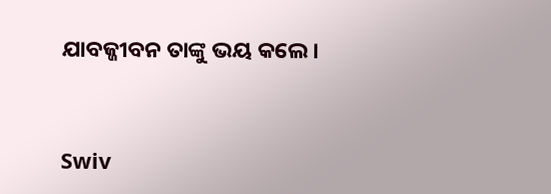ଯାବଜ୍ଜୀବନ ତାଙ୍କୁ ଭୟ କଲେ।


Swiv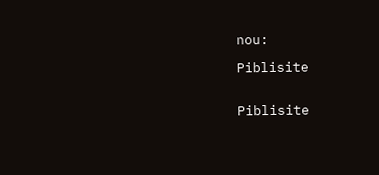nou:

Piblisite


Piblisite